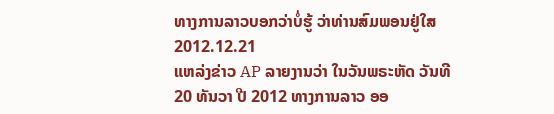ທາງການລາວບອກວ່າບໍ່ຮູ້ ວ່າທ່ານສົມພອນຢູ່ໃສ
2012.12.21
ແຫລ່ງຂ່າວ AP ລາຍງານວ່າ ໃນວັນພຣະຫັດ ວັນທີ 20 ທັນວາ ປີ 2012 ທາງການລາວ ອອ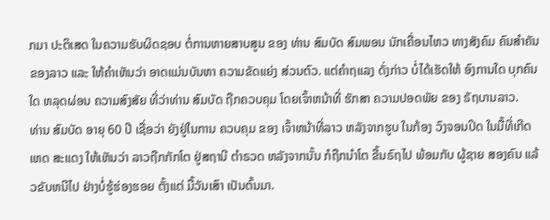ກມາ ປະຕິເສດ ໃນຄວາມຮັບຜິດຊອບ ຕໍ່ການຫາຍສາບສູນ ຂອງ ທ່ານ ສົມບັດ ສົມພອນ ນັກເຄື່ອນໄຫວ ທາງສັງຄົມ ຄົນສຳຄັນ ຂອງລາວ ແລະ ໃຫ້ຄຳເຫັນວ່າ ອາດແມ່ນບັນຫາ ຄວາມຂັດແຍ່ງ ສ່ວນຕົວ. ແຕ່ຄຳຖແລງ ດັ່ງກ່າວ ບໍ່ໄດ້ເຮັດໃຫ້ ອົງການໃດ ບຸກຄົນໃດ ຫລຸດຜ່ອນ ຄວາມສົງສັຍ ທີ່ວ່າທ່ານ ສົມບັດ ຖືກຄວບຄຸມ ໂດຍເຈົ້າຫນ້າທີ່ ຮັກສາ ຄວາມປອດພັຍ ຂອງ ຣັຖບານລາວ.
ທ່ານ ສົມບັດ ອາຍຸ 60 ປີ ເຊື່ອວ່າ ຍັງຢູ່ໃນການ ຄວບຄຸມ ຂອງ ເຈົ້າຫນ້າທີ່ລາວ ຫລັງຈາກຮູບ ໃນກ້ອງ ວົງຈອນປິດ ໃນມື້ທີ່ເກີດເຫດ ສະແດງ ໃຫ້ເຫັນວ່າ ລາວຖືກກັກໂຕ ຢູ່ສຖານີ ຕຳຣວດ ຫລັງຈາກນັ້ນ ກໍຖືກນຳໂຕ ຂື້ນຣົຖໄປ ພ້ອມກັບ ຜູ້ຊາຍ ສອງຄົນ ແລ້ວຂັບຫນີໄປ ຢ່າງບໍ່ຮູ້ຮ່ອງຮອຍ ຕັ້ງແຕ່ ມື້ວັນເສົາ ເປັນຕົ້ນມາ.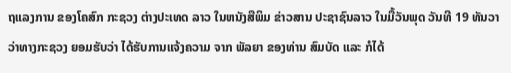ຖແລງການ ຂອງໂຄສົກ ກະຊວງ ຕ່າງປະເທດ ລາວ ໃນຫນັງສືພິມ ຂ່າວສານ ປະຊາຊົນລາວ ໃນມື້ວັນພຸດ ວັນທີ 19 ທັນວາ ວ່າທາງກະຊວງ ຍອມຮັບວ່າ ໄດ້ຮັບການແຈ້ງຄວາມ ຈາກ ພັລຍາ ຂອງທ່ານ ສົມບັດ ແລະ ກໍໄດ້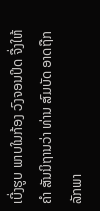ເບີ່ງຮູບ ພາບໃນກ້ອງ ວົງຈອນປິດ ຈື່ງໃຫ້ຄຳ ສັນນິຖານວ່າ ທ່ານ ສົມບັດ ອາດຖືກ ລັກພາ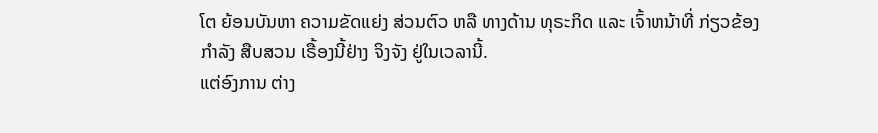ໂຕ ຍ້ອນບັນຫາ ຄວາມຂັດແຍ່ງ ສ່ວນຕົວ ຫລື ທາງດ້ານ ທຸຣະກິດ ແລະ ເຈົ້າຫນ້າທີ່ ກ່ຽວຂ້ອງ ກຳລັງ ສືບສວນ ເຣື້ອງນີ້ຢ່າງ ຈິງຈັງ ຢູ່ໃນເວລານີ້.
ແຕ່ອົງການ ຕ່າງ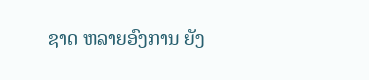ຊາດ ຫລາຍອົງການ ຍັງ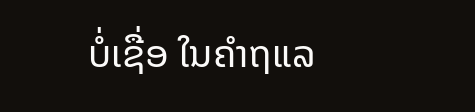ບໍ່ເຊື່ອ ໃນຄຳຖແລ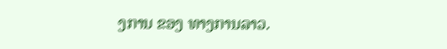ງການ ຂອງ ທາງການລາວ.